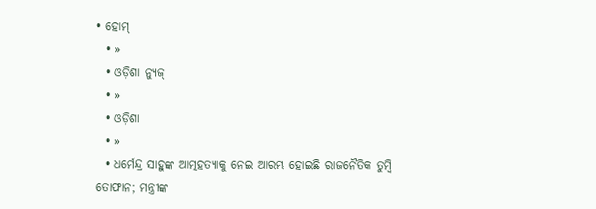• ହୋମ୍
  • »
  • ଓଡ଼ିଶା ନ୍ୟୁଜ୍
  • »
  • ଓଡ଼ିଶା
  • »
  • ଧର୍ମେନ୍ଦ୍ର ସାହୁଙ୍କ ଆତ୍ମହତ୍ୟାକୁ ନେଇ ଆରମ୍ଭ ହୋଇଛି ରାଜନୈତିକ ତୁମ୍ବି ତୋଫାନ; ମନ୍ତ୍ରୀଙ୍କ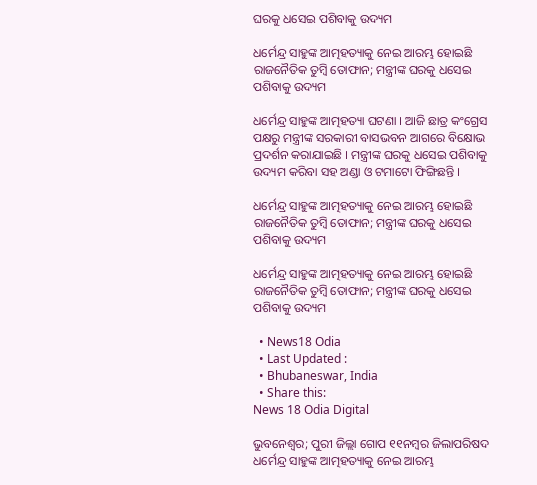ଘରକୁ ଧସେଇ ପଶିବାକୁ ଉଦ୍ୟମ

ଧର୍ମେନ୍ଦ୍ର ସାହୁଙ୍କ ଆତ୍ମହତ୍ୟାକୁ ନେଇ ଆରମ୍ଭ ହୋଇଛି ରାଜନୈତିକ ତୁମ୍ବି ତୋଫାନ; ମନ୍ତ୍ରୀଙ୍କ ଘରକୁ ଧସେଇ ପଶିବାକୁ ଉଦ୍ୟମ

ଧର୍ମେନ୍ଦ୍ର ସାହୁଙ୍କ ଆତ୍ମହତ୍ୟା ଘଟଣା । ଆଜି ଛାତ୍ର କଂଗ୍ରେସ ପକ୍ଷରୁ ମନ୍ତ୍ରୀଙ୍କ ସରକାରୀ ବାସଭବନ ଆଗରେ ବିକ୍ଷୋଭ ପ୍ରଦର୍ଶନ କରାଯାଇଛି । ମନ୍ତ୍ରୀଙ୍କ ଘରକୁ ଧସେଇ ପଶିବାକୁ ଉଦ୍ୟମ କରିବା ସହ ଅଣ୍ଡା ଓ ଟମାଟୋ ଫିଙ୍ଗିଛନ୍ତି ।

ଧର୍ମେନ୍ଦ୍ର ସାହୁଙ୍କ ଆତ୍ମହତ୍ୟାକୁ ନେଇ ଆରମ୍ଭ ହୋଇଛି ରାଜନୈତିକ ତୁମ୍ବି ତୋଫାନ; ମନ୍ତ୍ରୀଙ୍କ ଘରକୁ ଧସେଇ ପଶିବାକୁ ଉଦ୍ୟମ

ଧର୍ମେନ୍ଦ୍ର ସାହୁଙ୍କ ଆତ୍ମହତ୍ୟାକୁ ନେଇ ଆରମ୍ଭ ହୋଇଛି ରାଜନୈତିକ ତୁମ୍ବି ତୋଫାନ; ମନ୍ତ୍ରୀଙ୍କ ଘରକୁ ଧସେଇ ପଶିବାକୁ ଉଦ୍ୟମ

  • News18 Odia
  • Last Updated :
  • Bhubaneswar, India
  • Share this:
News 18 Odia Digital

ଭୁବନେଶ୍ୱର; ପୁରୀ ଜିଲ୍ଲା ଗୋପ ୧୧ନମ୍ବର ଜିଲାପରିଷଦ ଧର୍ମେନ୍ଦ୍ର ସାହୁଙ୍କ ଆତ୍ମହତ୍ୟାକୁ ନେଇ ଆରମ୍ଭ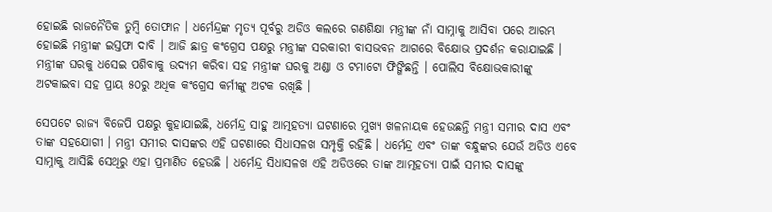ହୋଇଛି ରାଜନୈତିକ ତୁମ୍ବି ତୋଫାନ । ଧର୍ମେନ୍ଦ୍ରଙ୍କ ମୃତ୍ୟ ପୂର୍ବରୁ ଅଡିଓ କଲରେ ଗଣଶିକ୍ଷା ମନ୍ତ୍ରୀଙ୍କ ନାଁ ସାମ୍ନାକୁ ଆସିବା ପରେ ଆରମ୍ଭ ହୋଇଛି ମନ୍ତ୍ରୀଙ୍କ ଇସ୍ତଫା ଦାବି । ଆଜି ଛାତ୍ର କଂଗ୍ରେସ ପକ୍ଷରୁ ମନ୍ତ୍ରୀଙ୍କ ସରକାରୀ ବାସଭବନ ଆଗରେ ବିକ୍ଷୋଭ ପ୍ରଦର୍ଶନ କରାଯାଇଛି । ମନ୍ତ୍ରୀଙ୍କ ଘରକୁ ଧସେଇ ପଶିବାକୁ ଉଦ୍ୟମ କରିବା ସହ ମନ୍ତ୍ରୀଙ୍କ ଘରକୁ ଅଣ୍ଡା ଓ ଟମାଟୋ ଫିଙ୍ଗିଛନ୍ତି । ପୋଲିସ ବିକ୍ଷୋଭକାରୀଙ୍କୁ ଅଟକାଇବା ସହ ପ୍ରାୟ ୫୦ରୁ ଅଧିକ କଂଗ୍ରେସ କର୍ମୀଙ୍କୁ ଅଟକ ରଖିଛି ।

ସେପଟେ ରାଜ୍ୟ ବିଜେପି ପକ୍ଷରୁ କୁହାଯାଇଛି, ଧର୍ମେନ୍ଦ୍ର ସାହୁ ଆତ୍ମହତ୍ୟା ଘଟଣାରେ ମୁଖ୍ୟ ଖଳନାୟକ ହେଉଛନ୍ତି ମନ୍ତ୍ରୀ ସମୀର ଦାସ ଏବଂ ତାଙ୍କ ସହଯୋଗୀ । ମନ୍ତ୍ରୀ ସମୀର ଦାସଙ୍କର ଏହି ଘଟଣାରେ ସିଧାସଳଖ ସମ୍ପୃକ୍ତି ରହିଛି । ଧର୍ମେନ୍ଦ୍ର ଏବଂ ତାଙ୍କ ବନ୍ଧୁଙ୍କର ଯେଉଁ ଅଡିଓ ଏବେ ସାମ୍ନାକୁ ଆସିଛି ସେଥିରୁ ଏହା ପ୍ରମାଣିତ ହେଉଛି । ଧର୍ମେନ୍ଦ୍ର ସିଧାସଳଖ ଏହି ଅଡିଓରେ ତାଙ୍କ ଆତ୍ମହତ୍ୟା ପାଇଁ ସମୀର ଦାସଙ୍କୁ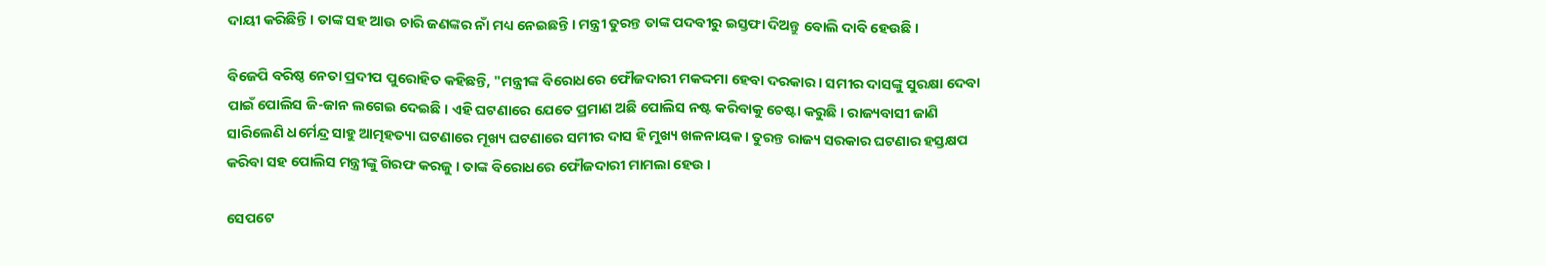ଦାୟୀ କରିଛିନ୍ତି । ତାଙ୍କ ସହ ଆଉ ଚାରି ଜଣଙ୍କର ନାଁ ମଧ୍ୟ ନେଇଛନ୍ତି । ମନ୍ତ୍ରୀ ତୁରନ୍ତ ତାଙ୍କ ପଦବୀରୁ ଇସ୍ତଫା ଦିଅନ୍ତୁ ବୋଲି ଦାବି ହେଉଛି ।

ବିଜେପି ବରିଷ୍ଠ ନେତା ପ୍ରଦୀପ ପୁରୋହିତ କହିଛନ୍ତି, "ମନ୍ତ୍ରୀଙ୍କ ବିରୋଧରେ ଫୌଜଦାରୀ ମକଦ୍ଦମା ହେବା ଦରକାର । ସମୀର ଦାସଙ୍କୁ ସୁରକ୍ଷା ଦେବା ପାଇଁ ପୋଲିସ ଜି-ଜାନ ଲଗେଇ ଦେଇଛି । ଏହି ଘଟଣାରେ ଯେତେ ପ୍ରମାଣ ଅଛି ପୋଲିସ ନଷ୍ଟ କରିବାକୁ ଚେଷ୍ଟା କରୁଛି । ରାଜ୍ୟବାସୀ ଜାଣି ସାରିଲେଣି ଧର୍ମେନ୍ଦ୍ର ସାହୁ ଆତ୍ମହତ୍ୟା ଘଟଣାରେ ମୂଖ୍ୟ ଘଟଣାରେ ସମୀର ଦାସ ହି ମୁଖ୍ୟ ଖଳନାୟକ । ତୁରନ୍ତ ରାଜ୍ୟ ସରକାର ଘଟଣାର ହସ୍ତକ୍ଷପ କରିବା ସହ ପୋଲିସ ମନ୍ତ୍ରୀଙ୍କୁ ଗିରଫ କରଜୁ । ତାଙ୍କ ବିରୋଧରେ ଫୌଜଦାରୀ ମାମଲା ହେଉ ।

ସେପଟେ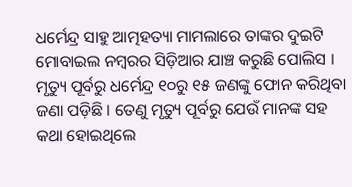ଧର୍ମେନ୍ଦ୍ର ସାହୁ ଆତ୍ମହତ୍ୟା ମାମଲାରେ ତାଙ୍କର ଦୁଇଟି ମୋବାଇଲ ନମ୍ବରର ସିଡ଼ିଆର ଯାଞ୍ଚ କରୁଛି ପୋଲିସ । ମୃତ୍ୟୁ ପୂର୍ବରୁ ଧର୍ମେନ୍ଦ୍ର ୧୦ରୁ ୧୫ ଜଣଙ୍କୁ ଫୋନ କରିଥିବା ଜଣା ପଡ଼ିଛି । ତେଣୁ ମୃତ୍ୟୁ ପୂର୍ବରୁ ଯେଉଁ ମାନଙ୍କ ସହ କଥା ହୋଇଥିଲେ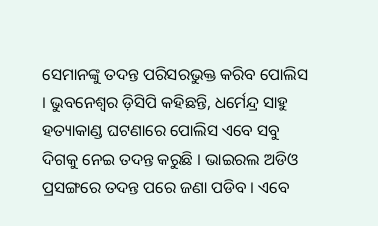ସେମାନଙ୍କୁ ତଦନ୍ତ ପରିସରଭୁକ୍ତ କରିବ ପୋଲିସ । ଭୁବନେଶ୍ୱର ଡ଼ିସିପି କହିଛନ୍ତି, ଧର୍ମେନ୍ଦ୍ର ସାହୁ ହତ୍ୟାକାଣ୍ଡ ଘଟଣାରେ ପୋଲିସ ଏବେ ସବୁ ଦିଗକୁ ନେଇ ତଦନ୍ତ କରୁଛି । ଭାଇରଲ ଅଡିଓ ପ୍ରସଙ୍ଗରେ ତଦନ୍ତ ପରେ ଜଣା ପଡିବ । ଏବେ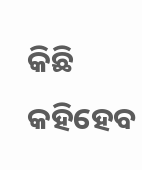କିଛି କହିହେବ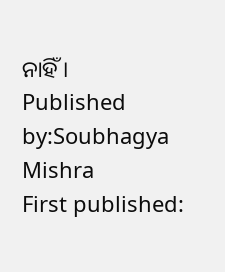ନାହିଁ ।
Published by:Soubhagya Mishra
First published: